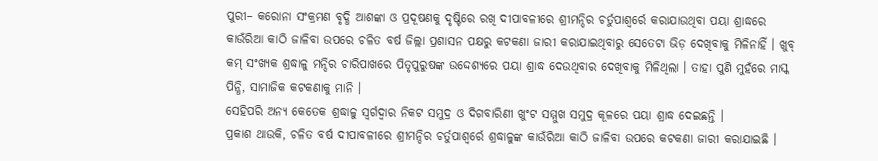ପୁରୀ– କରୋନା ସଂକ୍ରମଣ ବୃଦ୍ଧି ଆଶଙ୍କା ଓ ପ୍ରଦୂଷଣକୁ ଦୃଷ୍ଟିରେ ରଖି ଦୀପାବଳୀରେ ଶ୍ରୀମନ୍ଦିର ଚର୍ତୁପାଶ୍ୱର୍ରେ କରାଯାଉଥିବା ପୟା ଶ୍ରାଦ୍ଧରେ କାଉଁରିଆ କାଠି ଜାଳିବା ଉପରେ ଚଳିତ ବର୍ଷ ଜିଲ୍ଲା ପ୍ରଶାସନ ପକ୍ଷରୁ କଟକଣା ଜାରୀ କରାଯାଇଥିବାରୁ ସେତେଟା ଭିଡ଼ ଦେଖିବାକୁ ମିଳିନାହିଁ । ଖୁବ୍ କମ୍ ସଂଖ୍ୟକ ଶ୍ରଦ୍ଧାଳୁ ମନ୍ଦିର ଚାରିପାଖରେ ପିତୃପୁରୁଷଙ୍କ ଉଦ୍ଦେଶ୍ୟରେ ପୟା ଶ୍ରାଦ୍ଧ ଦେଉଥିବାର ଦେଖିବାକୁ ମିଳିଥିଲା । ତାହା ପୁଣି ମୁହଁରେ ମାସ୍କ ପିନ୍ଧି, ସାମାଜିକ କଟକଣାକୁ ମାନି ।
ସେହିପରି ଅନ୍ୟ କେତେକ ଶ୍ରଦ୍ଧାଳୁ ସ୍ୱର୍ଗଦ୍ୱାର ନିକଟ ସମୁଦ୍ର ଓ ଦିଗବାରିଣୀ ଖୁଂଟ ସମ୍ମୁଖ ସମୁଦ୍ର କୂଳରେ ପୟା ଶ୍ରାଦ୍ଧ ଦେଇଛନ୍ତି ।
ପ୍ରକାଶ ଥାଉକି, ଚଳିତ ବର୍ଷ ଦୀପାବଳୀରେ ଶ୍ରୀମନ୍ଦିର ଚର୍ତୁପାଶ୍ୱର୍ରେ ଶ୍ରଦ୍ଧାଳୁଙ୍କ କାଉଁରିଆ କାଠି ଜାଳିବା ଉପରେ କଟକଣା ଜାରୀ କରାଯାଇଛି ।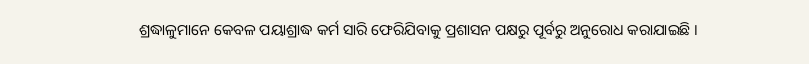ଶ୍ରଦ୍ଧାଳୁମାନେ କେବଳ ପୟାଶ୍ରାଦ୍ଧ କର୍ମ ସାରି ଫେରିଯିବାକୁ ପ୍ରଶାସନ ପକ୍ଷରୁ ପୂର୍ବରୁ ଅନୁରୋଧ କରାଯାଇଛି ।